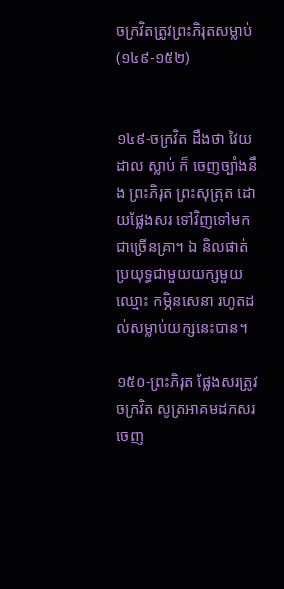ចក្រវិតត្រូវព្រះភិរុតសម្លាប់(១៤៩-១៥២)


១៤៩-ចក្រវិត ដឹងថា វៃយដាល ស្លាប់ ក៏ ចេញច្បាំងនឹង ព្រះភិរុត ព្រះសុត្រុត ដោយផ្លែងសរ ទៅវិញទៅមក ជាច្រើនគ្រា។ ឯ និលផាត់ ប្រយុទ្ធជាមួយយក្សមួយ ឈ្មោះ កម្ភិនសេនា រហូតដល់សម្លាប់យក្សនេះបាន។

១៥០-ព្រះភិរុត ផ្លែងសរត្រូវ ចក្រវិត សូត្រអាគមដកសរចេញ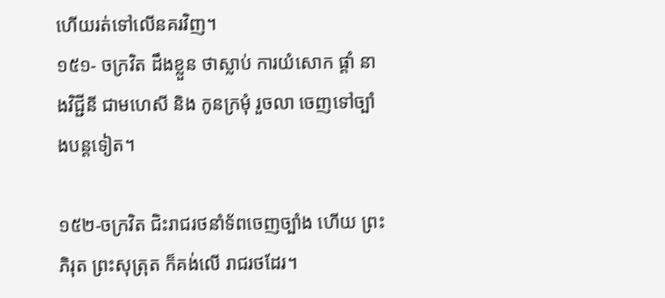ហើយរត់ទៅលើនគរវិញ។
១៥១- ចក្រវិត ដឹងខ្លួន ថាស្លាប់ ការយំសោក ផ្ដាំ នាងវិជ្ជីនី ជាមហេសី និង កូនក្រមុំ រួចលា ចេញទៅច្បាំងបន្តទៀត។

១៥២-ចក្រវិត ជិះរាជរថនាំទ័ពចេញច្បាំង ហើយ ព្រះភិរុត ព្រះសុត្រុត ក៏គង់លើ រាជរថដែរ។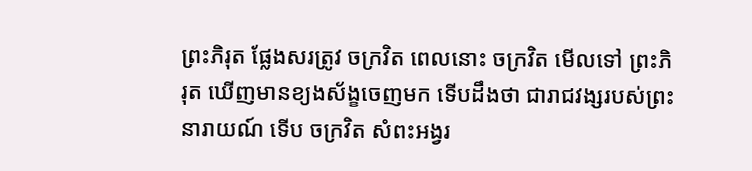ព្រះភិរុត ផ្លែងសរត្រូវ ចក្រវិត ពេលនោះ ចក្រវិត មើលទៅ ព្រះភិរុត ឃើញមានខ្យងស័ង្ខចេញមក ទើបដឹងថា ជារាជវង្សរបស់ព្រះនារាយណ៍ ទើប ចក្រវិត សំពះអង្វរ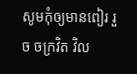សូមកុំឲ្យមានពៀរ រួច ចក្រវិត វិល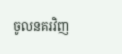ចូលនគរវិញ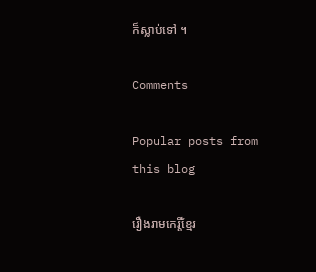ក៏ស្លាប់ទៅ ។

Comments

Popular posts from this blog

រឿងរាមកេរ្តិ៍ខ្មែរ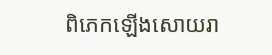ពិភេកឡើងសោយរា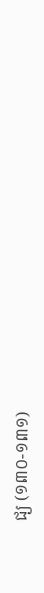ជ្យ (១៣០-១៣១)